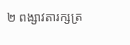២ ពង្សាវតារក្សត្រ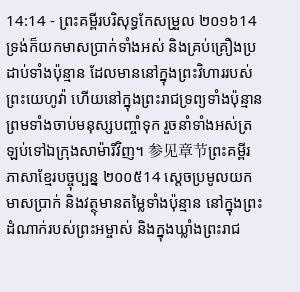14:14 - ព្រះគម្ពីរបរិសុទ្ធកែសម្រួល ២០១៦14 ទ្រង់ក៏យកមាសប្រាក់ទាំងអស់ និងគ្រប់គ្រឿងប្រដាប់ទាំងប៉ុន្មាន ដែលមាននៅក្នុងព្រះវិហាររបស់ព្រះយេហូវ៉ា ហើយនៅក្នុងព្រះរាជទ្រព្យទាំងប៉ុន្មាន ព្រមទាំងចាប់មនុស្សបញ្ចាំទុក រួចនាំទាំងអស់ត្រឡប់ទៅឯក្រុងសាម៉ារីវិញ។ 参见章节ព្រះគម្ពីរភាសាខ្មែរបច្ចុប្បន្ន ២០០៥14 ស្ដេចប្រមូលយកមាសប្រាក់ និងវត្ថុមានតម្លៃទាំងប៉ុន្មាន នៅក្នុងព្រះដំណាក់របស់ព្រះអម្ចាស់ និងក្នុងឃ្លាំងព្រះរាជ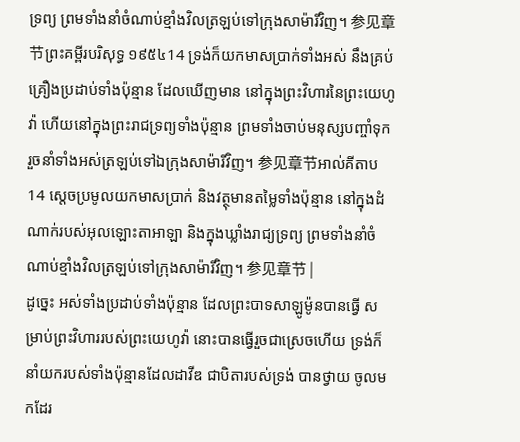ទ្រព្យ ព្រមទាំងនាំចំណាប់ខ្មាំងវិលត្រឡប់ទៅក្រុងសាម៉ារីវិញ។ 参见章节ព្រះគម្ពីរបរិសុទ្ធ ១៩៥៤14 ទ្រង់ក៏យកមាសប្រាក់ទាំងអស់ នឹងគ្រប់គ្រឿងប្រដាប់ទាំងប៉ុន្មាន ដែលឃើញមាន នៅក្នុងព្រះវិហារនៃព្រះយេហូវ៉ា ហើយនៅក្នុងព្រះរាជទ្រព្យទាំងប៉ុន្មាន ព្រមទាំងចាប់មនុស្សបញ្ចាំទុក រួចនាំទាំងអស់ត្រឡប់ទៅឯក្រុងសាម៉ារីវិញ។ 参见章节អាល់គីតាប14 ស្តេចប្រមូលយកមាសប្រាក់ និងវត្ថុមានតម្លៃទាំងប៉ុន្មាន នៅក្នុងដំណាក់របស់អុលឡោះតាអាឡា និងក្នុងឃ្លាំងរាជ្យទ្រព្យ ព្រមទាំងនាំចំណាប់ខ្មាំងវិលត្រឡប់ទៅក្រុងសាម៉ារីវិញ។ 参见章节 |
ដូច្នេះ អស់ទាំងប្រដាប់ទាំងប៉ុន្មាន ដែលព្រះបាទសាឡូម៉ូនបានធ្វើ សម្រាប់ព្រះវិហាររបស់ព្រះយេហូវ៉ា នោះបានធ្វើរួចជាស្រេចហើយ ទ្រង់ក៏នាំយករបស់ទាំងប៉ុន្មានដែលដាវីឌ ជាបិតារបស់ទ្រង់ បានថ្វាយ ចូលមកដែរ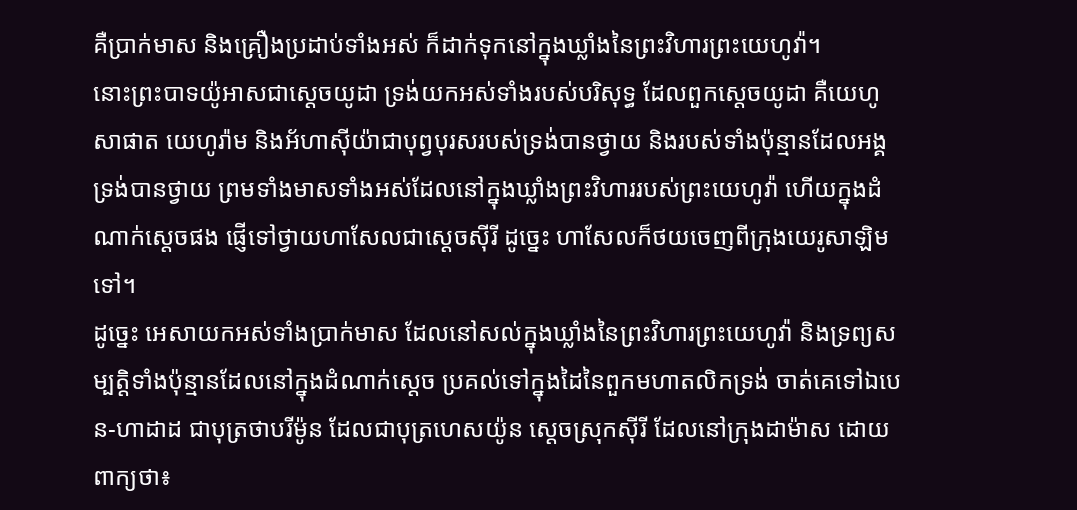គឺប្រាក់មាស និងគ្រឿងប្រដាប់ទាំងអស់ ក៏ដាក់ទុកនៅក្នុងឃ្លាំងនៃព្រះវិហារព្រះយេហូវ៉ា។
នោះព្រះបាទយ៉ូអាសជាស្ដេចយូដា ទ្រង់យកអស់ទាំងរបស់បរិសុទ្ធ ដែលពួកស្ដេចយូដា គឺយេហូសាផាត យេហូរ៉ាម និងអ័ហាស៊ីយ៉ាជាបុព្វបុរសរបស់ទ្រង់បានថ្វាយ និងរបស់ទាំងប៉ុន្មានដែលអង្គទ្រង់បានថ្វាយ ព្រមទាំងមាសទាំងអស់ដែលនៅក្នុងឃ្លាំងព្រះវិហាររបស់ព្រះយេហូវ៉ា ហើយក្នុងដំណាក់ស្ដេចផង ផ្ញើទៅថ្វាយហាសែលជាស្ដេចស៊ីរី ដូច្នេះ ហាសែលក៏ថយចេញពីក្រុងយេរូសាឡិមទៅ។
ដូច្នេះ អេសាយកអស់ទាំងប្រាក់មាស ដែលនៅសល់ក្នុងឃ្លាំងនៃព្រះវិហារព្រះយេហូវ៉ា និងទ្រព្យសម្បត្តិទាំងប៉ុន្មានដែលនៅក្នុងដំណាក់ស្តេច ប្រគល់ទៅក្នុងដៃនៃពួកមហាតលិកទ្រង់ ចាត់គេទៅឯបេន-ហាដាដ ជាបុត្រថាបរីម៉ូន ដែលជាបុត្រហេសយ៉ូន ស្តេចស្រុកស៊ីរី ដែលនៅក្រុងដាម៉ាស ដោយពាក្យថា៖